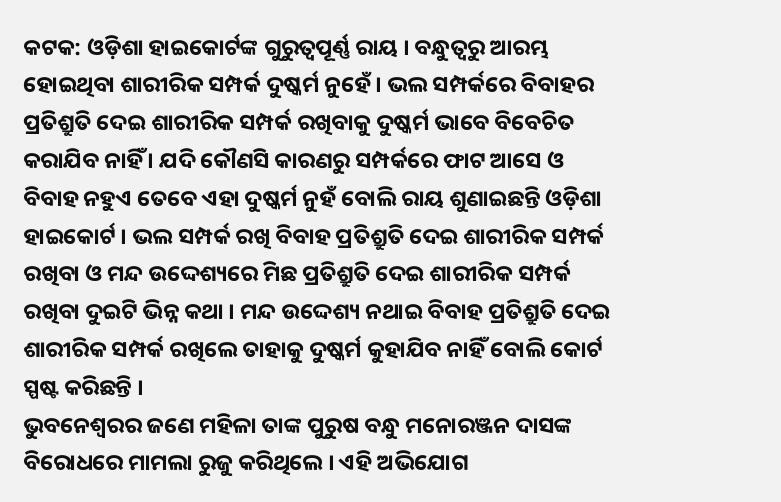କଟକ: ଓଡ଼ିଶା ହାଇକୋର୍ଟଙ୍କ ଗୁରୁତ୍ବପୂର୍ଣ୍ଣ ରାୟ । ବନ୍ଧୁତ୍ବରୁ ଆରମ୍ଭ ହୋଇଥିବା ଶାରୀରିକ ସମ୍ପର୍କ ଦୁଷ୍କର୍ମ ନୁହେଁ । ଭଲ ସମ୍ପର୍କରେ ବିବାହର ପ୍ରତିଶ୍ରୁତି ଦେଇ ଶାରୀରିକ ସମ୍ପର୍କ ରଖିବାକୁ ଦୁଷ୍କର୍ମ ଭାବେ ବିବେଚିତ କରାଯିବ ନାହିଁ । ଯଦି କୌଣସି କାରଣରୁ ସମ୍ପର୍କରେ ଫାଟ ଆସେ ଓ ବିବାହ ନହୁଏ ତେବେ ଏହା ଦୁଷ୍କର୍ମ ନୁହଁ ବୋଲି ରାୟ ଶୁଣାଇଛନ୍ତି ଓଡ଼ିଶା ହାଇକୋର୍ଟ । ଭଲ ସମ୍ପର୍କ ରଖି ବିବାହ ପ୍ରତିଶ୍ରୁତି ଦେଇ ଶାରୀରିକ ସମ୍ପର୍କ ରଖିବା ଓ ମନ୍ଦ ଉଦ୍ଦେଶ୍ୟରେ ମିଛ ପ୍ରତିଶ୍ରୁତି ଦେଇ ଶାରୀରିକ ସମ୍ପର୍କ ରଖିବା ଦୁଇଟି ଭିନ୍ନ କଥା । ମନ୍ଦ ଉଦ୍ଦେଶ୍ୟ ନଥାଇ ବିବାହ ପ୍ରତିଶ୍ରୁତି ଦେଇ ଶାରୀରିକ ସମ୍ପର୍କ ରଖିଲେ ତାହାକୁ ଦୁଷ୍କର୍ମ କୁହାଯିବ ନାହିଁ ବୋଲି କୋର୍ଟ ସ୍ପଷ୍ଟ କରିଛନ୍ତି ।
ଭୁବନେଶ୍ବରର ଜଣେ ମହିଳା ତାଙ୍କ ପୁରୁଷ ବନ୍ଧୁ ମନୋରଞ୍ଜନ ଦାସଙ୍କ ବିରୋଧରେ ମାମଲା ରୁଜୁ କରିଥିଲେ । ଏହି ଅଭିଯୋଗ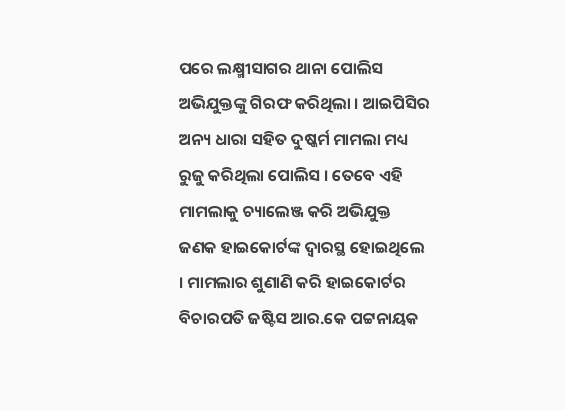ପରେ ଲକ୍ଷ୍ମୀସାଗର ଥାନା ପୋଲିସ ଅଭିଯୁକ୍ତଙ୍କୁ ଗିରଫ କରିଥିଲା । ଆଇପିସିର ଅନ୍ୟ ଧାରା ସହିତ ଦୁଷ୍କର୍ମ ମାମଲା ମଧ୍ୟ ରୁଜୁ କରିଥିଲା ପୋଲିସ । ତେବେ ଏହି ମାମଲାକୁ ଚ୍ୟାଲେଞ୍ଜ କରି ଅଭିଯୁକ୍ତ ଜଣକ ହାଇକୋର୍ଟଙ୍କ ଦ୍ୱାରସ୍ଥ ହୋଇଥିଲେ । ମାମଲାର ଶୁଣାଣି କରି ହାଇକୋର୍ଟର ବିଚାରପତି ଜଷ୍ଟିସ ଆର.କେ ପଟ୍ଟନାୟକ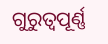ଗୁରୁତ୍ୱପୂର୍ଣ୍ଣ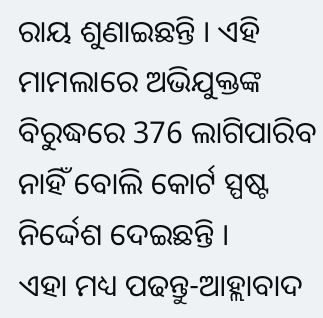ରାୟ ଶୁଣାଇଛନ୍ତି । ଏହି ମାମଲାରେ ଅଭିଯୁକ୍ତଙ୍କ ବିରୁଦ୍ଧରେ 376 ଲାଗିପାରିବ ନାହିଁ ବୋଲି କୋର୍ଟ ସ୍ପଷ୍ଟ ନିର୍ଦ୍ଦେଶ ଦେଇଛନ୍ତି ।
ଏହା ମଧ୍ୟ ପଢନ୍ତୁ-ଆହ୍ଲାବାଦ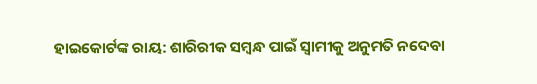ହାଇକୋର୍ଟଙ୍କ ରାୟ: ଶାରିରୀକ ସମ୍ବନ୍ଧ ପାଇଁ ସ୍ବାମୀକୁ ଅନୁମତି ନଦେବା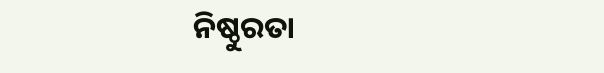ନିଷ୍ଠୁରତା